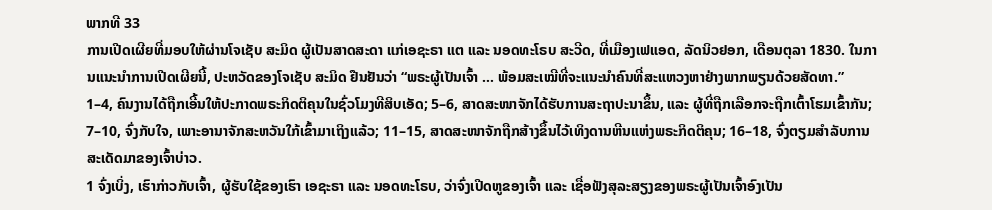ພາກທີ 33
ການເປີດເຜີຍທີ່ມອບໃຫ້ຜ່ານໂຈເຊັບ ສະມິດ ຜູ້ເປັນສາດສະດາ ແກ່ເອຊະຣາ ແຕ ແລະ ນອດທະໂຣບ ສະວີດ, ທີ່ເມືອງເຟແອດ, ລັດນິວຢອກ, ເດືອນຕຸລາ 1830. ໃນການແນະນຳການເປີດເຜີຍນີ້, ປະຫວັດຂອງໂຈເຊັບ ສະມິດ ຢືນຢັນວ່າ “ພຣະຜູ້ເປັນເຈົ້າ … ພ້ອມສະເໝີທີ່ຈະແນະນຳຄົນທີ່ສະແຫວງຫາຢ່າງພາກພຽນດ້ວຍສັດທາ.”
1–4, ຄົນງານໄດ້ຖືກເອີ້ນໃຫ້ປະກາດພຣະກິດຕິຄຸນໃນຊົ່ວໂມງທີສິບເອັດ; 5–6, ສາດສະໜາຈັກໄດ້ຮັບການສະຖາປະນາຂຶ້ນ, ແລະ ຜູ້ທີ່ຖືກເລືອກຈະຖືກເຕົ້າໂຮມເຂົ້າກັນ; 7–10, ຈົ່ງກັບໃຈ, ເພາະອານາຈັກສະຫວັນໃກ້ເຂົ້າມາເຖິງແລ້ວ; 11–15, ສາດສະໜາຈັກຖືກສ້າງຂຶ້ນໄວ້ເທິງດານຫີນແຫ່ງພຣະກິດຕິຄຸນ; 16–18, ຈົ່ງຕຽມສຳລັບການສະເດັດມາຂອງເຈົ້າບ່າວ.
1 ຈົ່ງເບິ່ງ, ເຮົາກ່າວກັບເຈົ້າ, ຜູ້ຮັບໃຊ້ຂອງເຮົາ ເອຊະຣາ ແລະ ນອດທະໂຣບ, ວ່າຈົ່ງເປີດຫູຂອງເຈົ້າ ແລະ ເຊື່ອຟັງສຸລະສຽງຂອງພຣະຜູ້ເປັນເຈົ້າອົງເປັນ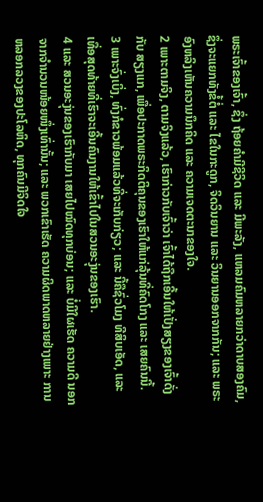ພຣະເຈົ້າຂອງເຈົ້າ, ຊຶ່ງ ຖ້ອຍຄຳມີຊີວິດ ແລະ ມີພະລັງ, ແຫລມຄົມຫລາຍກວ່າດາບສອງຄົມ, ຊຶ່ງຈະແຍກທັງຂໍ້ຕໍ່ ແລະ ໄຂໃນກະດູກ, ຈິດວິນຍານ ແລະ ວິນຍານອອກຈາກກັນ; ແລະ ພຣະອົງຫລິງເຫັນຄວາມນຶກຄິດ ແລະ ຄວາມເຈດຕະນາຂອງໃຈ.
2 ເພາະຕາມຈິງ, ຕາມຈິງແລ້ວ, ເຮົາກ່າວກັບເຈົ້າວ່າ ເຈົ້າໄດ້ຖືກເອີ້ນໃຫ້ເປັ່ງສຽງຂອງເຈົ້າດັ່ງກັບ ສຽງແກ, ເພື່ອປະກາດພຣະກິດຕິຄຸນຂອງເຮົາໃຫ້ແກ່ລຸ້ນທີ່ຄົດໂກງ ແລະ ເສຍຄົນນີ້.
3 ເພາະຈົ່ງເບິ່ງ, ທົ່ງກໍຂາວພ້ອມແລ້ວທີ່ຈະເກັບກ່ຽວ; ແລະ ນີ້ຄືຊົ່ວໂມງ ທີສິບເອັດ, ແລະ ເທື່ອສຸດທ້າຍທີ່ເຮົາຈະເອີ້ນຄົນງານໃຫ້ເຂົ້າໄປໃນສວນອະງຸ່ນຂອງເຮົາ.
4 ແລະ ສວນອະງຸ່ນຂອງເຮົາກັບມາ ເສຍໄປໝົດທຸກບ່ອນ; ແລະ ບໍ່ມີໃຜເຮັດ ຄວາມດີ ນອກຈາກຈຳນວນໜ້ອຍໜຶ່ງເທົ່ານັ້ນ; ແລະ ພວກເຂົາເຮັດ ຄວາມຜິດພາດຫລາຍຢ່າງເພາະ ການຫລອກລວງຂອງປະໂລຫິດ, ທຸກຄົນມີຈິດໃຈ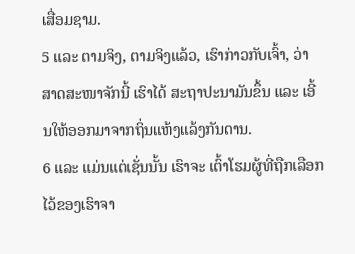ເສື່ອມຊາມ.
5 ແລະ ຕາມຈິງ, ຕາມຈິງແລ້ວ, ເຮົາກ່າວກັບເຈົ້າ, ວ່າ ສາດສະໜາຈັກນີ້ ເຮົາໄດ້ ສະຖາປະນາມັນຂຶ້ນ ແລະ ເອີ້ນໃຫ້ອອກມາຈາກຖິ່ນແຫ້ງແລ້ງກັນດານ.
6 ແລະ ແມ່ນແຕ່ເຊັ່ນນັ້ນ ເຮົາຈະ ເຕົ້າໂຮມຜູ້ທີ່ຖືກເລືອກໄວ້ຂອງເຮົາຈາ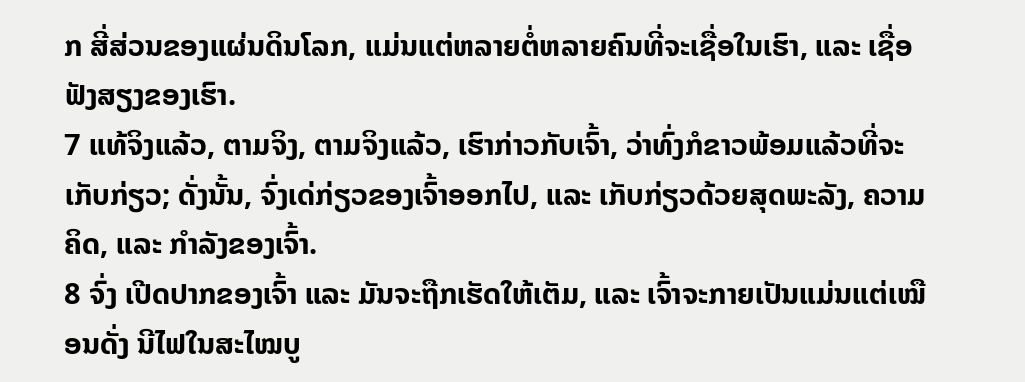ກ ສີ່ສ່ວນຂອງແຜ່ນດິນໂລກ, ແມ່ນແຕ່ຫລາຍຕໍ່ຫລາຍຄົນທີ່ຈະເຊື່ອໃນເຮົາ, ແລະ ເຊື່ອຟັງສຽງຂອງເຮົາ.
7 ແທ້ຈິງແລ້ວ, ຕາມຈິງ, ຕາມຈິງແລ້ວ, ເຮົາກ່າວກັບເຈົ້າ, ວ່າທົ່ງກໍຂາວພ້ອມແລ້ວທີ່ຈະເກັບກ່ຽວ; ດັ່ງນັ້ນ, ຈົ່ງເດ່ກ່ຽວຂອງເຈົ້າອອກໄປ, ແລະ ເກັບກ່ຽວດ້ວຍສຸດພະລັງ, ຄວາມຄິດ, ແລະ ກຳລັງຂອງເຈົ້າ.
8 ຈົ່ງ ເປີດປາກຂອງເຈົ້າ ແລະ ມັນຈະຖືກເຮັດໃຫ້ເຕັມ, ແລະ ເຈົ້າຈະກາຍເປັນແມ່ນແຕ່ເໝືອນດັ່ງ ນີໄຟໃນສະໄໝບູ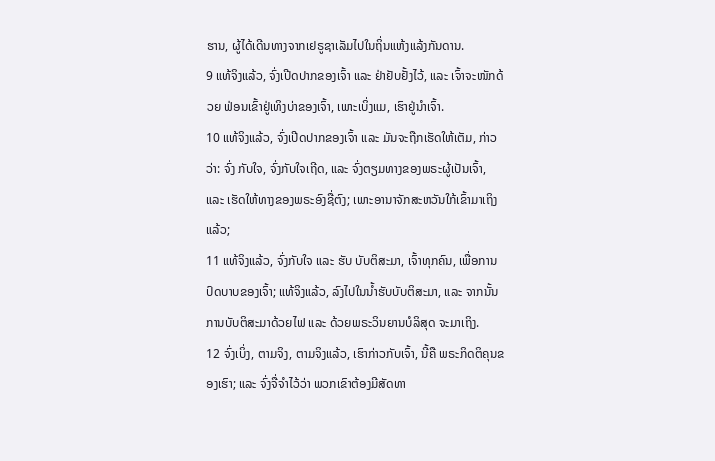ຮານ, ຜູ້ໄດ້ເດີນທາງຈາກເຢຣູຊາເລັມໄປໃນຖິ່ນແຫ້ງແລ້ງກັນດານ.
9 ແທ້ຈິງແລ້ວ, ຈົ່ງເປີດປາກຂອງເຈົ້າ ແລະ ຢ່າຢັບຢັ້ງໄວ້, ແລະ ເຈົ້າຈະໜັກດ້ວຍ ຟ່ອນເຂົ້າຢູ່ເທິງບ່າຂອງເຈົ້າ, ເພາະເບິ່ງແມ, ເຮົາຢູ່ນຳເຈົ້າ.
10 ແທ້ຈິງແລ້ວ, ຈົ່ງເປີດປາກຂອງເຈົ້າ ແລະ ມັນຈະຖືກເຮັດໃຫ້ເຕັມ, ກ່າວວ່າ: ຈົ່ງ ກັບໃຈ, ຈົ່ງກັບໃຈເຖີດ, ແລະ ຈົ່ງຕຽມທາງຂອງພຣະຜູ້ເປັນເຈົ້າ, ແລະ ເຮັດໃຫ້ທາງຂອງພຣະອົງຊື່ຕົງ; ເພາະອານາຈັກສະຫວັນໃກ້ເຂົ້າມາເຖິງແລ້ວ;
11 ແທ້ຈິງແລ້ວ, ຈົ່ງກັບໃຈ ແລະ ຮັບ ບັບຕິສະມາ, ເຈົ້າທຸກຄົນ, ເພື່ອການປົດບາບຂອງເຈົ້າ; ແທ້ຈິງແລ້ວ, ລົງໄປໃນນ້ຳຮັບບັບຕິສະມາ, ແລະ ຈາກນັ້ນການບັບຕິສະມາດ້ວຍໄຟ ແລະ ດ້ວຍພຣະວິນຍານບໍລິສຸດ ຈະມາເຖິງ.
12 ຈົ່ງເບິ່ງ, ຕາມຈິງ, ຕາມຈິງແລ້ວ, ເຮົາກ່າວກັບເຈົ້າ, ນີ້ຄື ພຣະກິດຕິຄຸນຂອງເຮົາ; ແລະ ຈົ່ງຈື່ຈຳໄວ້ວ່າ ພວກເຂົາຕ້ອງມີສັດທາ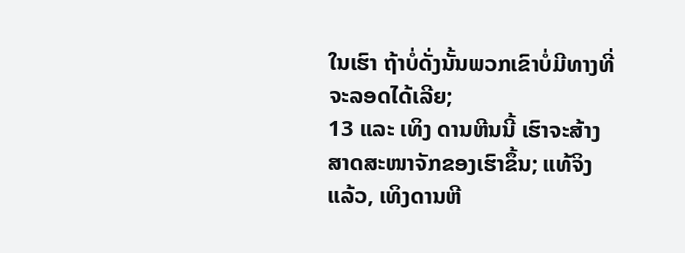ໃນເຮົາ ຖ້າບໍ່ດັ່ງນັ້ນພວກເຂົາບໍ່ມີທາງທີ່ຈະລອດໄດ້ເລີຍ;
13 ແລະ ເທິງ ດານຫີນນີ້ ເຮົາຈະສ້າງສາດສະໜາຈັກຂອງເຮົາຂຶ້ນ; ແທ້ຈິງແລ້ວ, ເທິງດານຫີ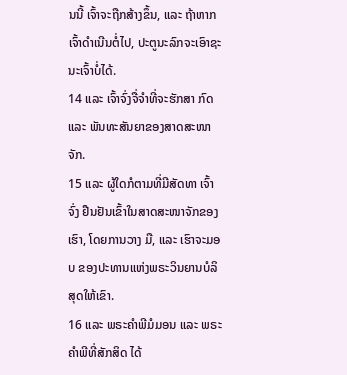ນນີ້ ເຈົ້າຈະຖືກສ້າງຂຶ້ນ, ແລະ ຖ້າຫາກເຈົ້າດຳເນີນຕໍ່ໄປ, ປະຕູນະລົກຈະເອົາຊະນະເຈົ້າບໍ່ໄດ້.
14 ແລະ ເຈົ້າຈົ່ງຈື່ຈຳທີ່ຈະຮັກສາ ກົດ ແລະ ພັນທະສັນຍາຂອງສາດສະໜາຈັກ.
15 ແລະ ຜູ້ໃດກໍຕາມທີ່ມີສັດທາ ເຈົ້າຈົ່ງ ຢືນຢັນເຂົ້າໃນສາດສະໜາຈັກຂອງເຮົາ, ໂດຍການວາງ ມື, ແລະ ເຮົາຈະມອບ ຂອງປະທານແຫ່ງພຣະວິນຍານບໍລິສຸດໃຫ້ເຂົາ.
16 ແລະ ພຣະຄຳພີມໍມອນ ແລະ ພຣະຄຳພີທີ່ສັກສິດ ໄດ້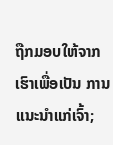ຖືກມອບໃຫ້ຈາກເຮົາເພື່ອເປັນ ການແນະນຳແກ່ເຈົ້າ;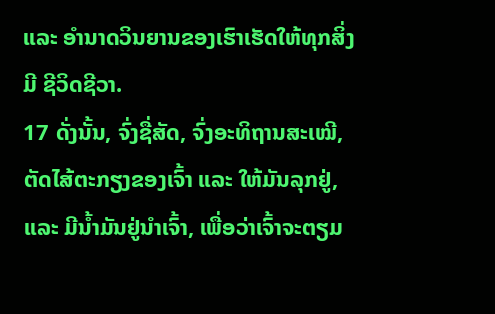ແລະ ອຳນາດວິນຍານຂອງເຮົາເຮັດໃຫ້ທຸກສິ່ງມີ ຊີວິດຊີວາ.
17 ດັ່ງນັ້ນ, ຈົ່ງຊື່ສັດ, ຈົ່ງອະທິຖານສະເໝີ, ຕັດໄສ້ຕະກຽງຂອງເຈົ້າ ແລະ ໃຫ້ມັນລຸກຢູ່, ແລະ ມີນ້ຳມັນຢູ່ນຳເຈົ້າ, ເພື່ອວ່າເຈົ້າຈະຕຽມ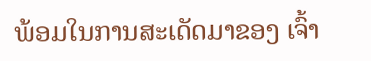ພ້ອມໃນການສະເດັດມາຂອງ ເຈົ້າ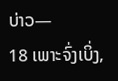ບ່າວ—
18 ເພາະຈົ່ງເບິ່ງ,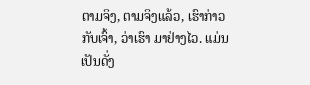ຕາມຈິງ, ຕາມຈິງແລ້ວ, ເຮົາກ່າວກັບເຈົ້າ, ວ່າເຮົາ ມາຢ່າງໄວ. ແມ່ນເປັນດັ່ງ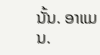ນັ້ນ. ອາແມນ.